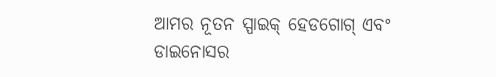ଆମର ନୂତନ ସ୍ପାଇକ୍ ହେଡଗୋଗ୍ ଏବଂ ଡାଇନୋସର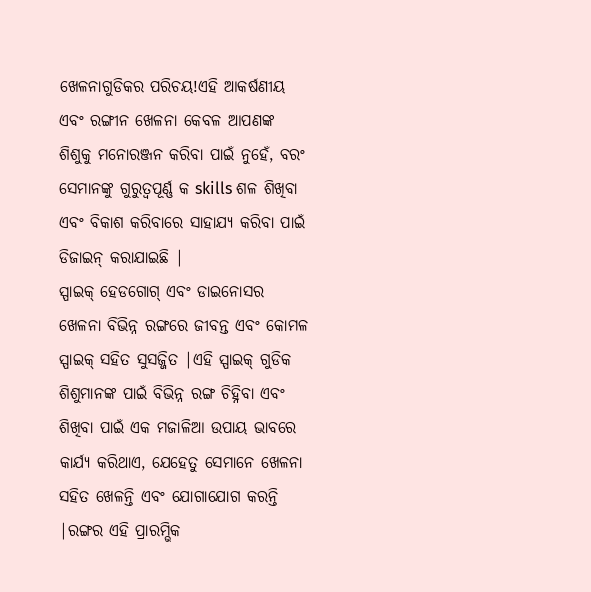ଖେଳନାଗୁଡିକର ପରିଚୟ!ଏହି ଆକର୍ଷଣୀୟ ଏବଂ ରଙ୍ଗୀନ ଖେଳନା କେବଳ ଆପଣଙ୍କ ଶିଶୁକୁ ମନୋରଞ୍ଜନ କରିବା ପାଇଁ ନୁହେଁ, ବରଂ ସେମାନଙ୍କୁ ଗୁରୁତ୍ୱପୂର୍ଣ୍ଣ କ skills ଶଳ ଶିଖିବା ଏବଂ ବିକାଶ କରିବାରେ ସାହାଯ୍ୟ କରିବା ପାଇଁ ଡିଜାଇନ୍ କରାଯାଇଛି |
ସ୍ପାଇକ୍ ହେଡଗୋଗ୍ ଏବଂ ଡାଇନୋସର ଖେଳନା ବିଭିନ୍ନ ରଙ୍ଗରେ ଜୀବନ୍ତ ଏବଂ କୋମଳ ସ୍ପାଇକ୍ ସହିତ ସୁସଜ୍ଜିତ |ଏହି ସ୍ପାଇକ୍ ଗୁଡିକ ଶିଶୁମାନଙ୍କ ପାଇଁ ବିଭିନ୍ନ ରଙ୍ଗ ଚିହ୍ନିବା ଏବଂ ଶିଖିବା ପାଇଁ ଏକ ମଜାଳିଆ ଉପାୟ ଭାବରେ କାର୍ଯ୍ୟ କରିଥାଏ, ଯେହେତୁ ସେମାନେ ଖେଳନା ସହିତ ଖେଳନ୍ତି ଏବଂ ଯୋଗାଯୋଗ କରନ୍ତି |ରଙ୍ଗର ଏହି ପ୍ରାରମ୍ଭିକ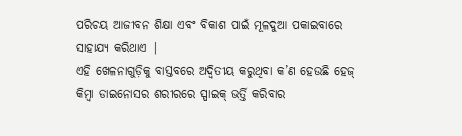ପରିଚୟ ଆଜୀବନ ଶିକ୍ଷା ଏବଂ ବିକାଶ ପାଇଁ ମୂଳଦୁଆ ପକାଇବାରେ ସାହାଯ୍ୟ କରିଥାଏ |
ଏହି ଖେଳନାଗୁଡ଼ିକୁ ବାସ୍ତବରେ ଅଦ୍ୱିତୀୟ କରୁଥିବା କ’ଣ ହେଉଛି ହେଜ୍ କିମ୍ବା ଡାଇନୋସର ଶରୀରରେ ସ୍ପାଇକ୍ ଭର୍ତ୍ତି କରିବାର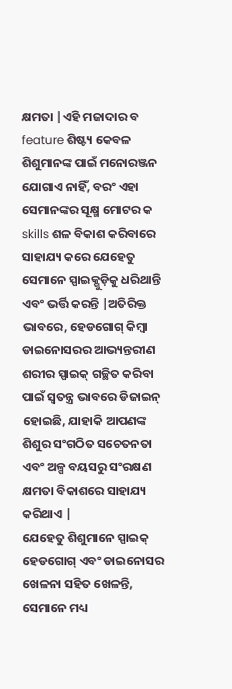କ୍ଷମତା |ଏହି ମଜାଦାର ବ feature ଶିଷ୍ଟ୍ୟ କେବଳ ଶିଶୁମାନଙ୍କ ପାଇଁ ମନୋରଞ୍ଜନ ଯୋଗାଏ ନାହିଁ, ବରଂ ଏହା ସେମାନଙ୍କର ସୂକ୍ଷ୍ମ ମୋଟର କ skills ଶଳ ବିକାଶ କରିବାରେ ସାହାଯ୍ୟ କରେ ଯେହେତୁ ସେମାନେ ସ୍ପାଇକ୍ଗୁଡ଼ିକୁ ଧରିଥାନ୍ତି ଏବଂ ଭର୍ତ୍ତି କରନ୍ତି |ଅତିରିକ୍ତ ଭାବରେ, ହେଡଗୋଗ୍ କିମ୍ବା ଡାଇନୋସରର ଆଭ୍ୟନ୍ତରୀଣ ଶରୀର ସ୍ପାଇକ୍ ଗଚ୍ଛିତ କରିବା ପାଇଁ ସ୍ୱତନ୍ତ୍ର ଭାବରେ ଡିଜାଇନ୍ ହୋଇଛି, ଯାହାକି ଆପଣଙ୍କ ଶିଶୁର ସଂଗଠିତ ସଚେତନତା ଏବଂ ଅଳ୍ପ ବୟସରୁ ସଂରକ୍ଷଣ କ୍ଷମତା ବିକାଶରେ ସାହାଯ୍ୟ କରିଥାଏ |
ଯେହେତୁ ଶିଶୁମାନେ ସ୍ପାଇକ୍ ହେଡଗୋଗ୍ ଏବଂ ଡାଇନୋସର ଖେଳନା ସହିତ ଖେଳନ୍ତି, ସେମାନେ ମଧ୍ୟ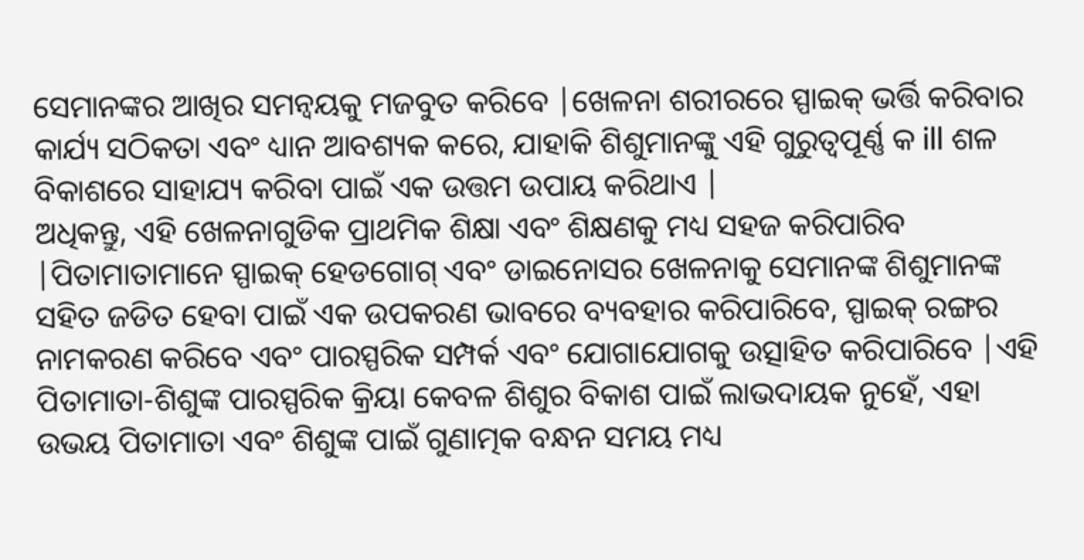ସେମାନଙ୍କର ଆଖିର ସମନ୍ୱୟକୁ ମଜବୁତ କରିବେ |ଖେଳନା ଶରୀରରେ ସ୍ପାଇକ୍ ଭର୍ତ୍ତି କରିବାର କାର୍ଯ୍ୟ ସଠିକତା ଏବଂ ଧ୍ୟାନ ଆବଶ୍ୟକ କରେ, ଯାହାକି ଶିଶୁମାନଙ୍କୁ ଏହି ଗୁରୁତ୍ୱପୂର୍ଣ୍ଣ କ ill ଶଳ ବିକାଶରେ ସାହାଯ୍ୟ କରିବା ପାଇଁ ଏକ ଉତ୍ତମ ଉପାୟ କରିଥାଏ |
ଅଧିକନ୍ତୁ, ଏହି ଖେଳନାଗୁଡିକ ପ୍ରାଥମିକ ଶିକ୍ଷା ଏବଂ ଶିକ୍ଷଣକୁ ମଧ୍ୟ ସହଜ କରିପାରିବ |ପିତାମାତାମାନେ ସ୍ପାଇକ୍ ହେଡଗୋଗ୍ ଏବଂ ଡାଇନୋସର ଖେଳନାକୁ ସେମାନଙ୍କ ଶିଶୁମାନଙ୍କ ସହିତ ଜଡିତ ହେବା ପାଇଁ ଏକ ଉପକରଣ ଭାବରେ ବ୍ୟବହାର କରିପାରିବେ, ସ୍ପାଇକ୍ ରଙ୍ଗର ନାମକରଣ କରିବେ ଏବଂ ପାରସ୍ପରିକ ସମ୍ପର୍କ ଏବଂ ଯୋଗାଯୋଗକୁ ଉତ୍ସାହିତ କରିପାରିବେ |ଏହି ପିତାମାତା-ଶିଶୁଙ୍କ ପାରସ୍ପରିକ କ୍ରିୟା କେବଳ ଶିଶୁର ବିକାଶ ପାଇଁ ଲାଭଦାୟକ ନୁହେଁ, ଏହା ଉଭୟ ପିତାମାତା ଏବଂ ଶିଶୁଙ୍କ ପାଇଁ ଗୁଣାତ୍ମକ ବନ୍ଧନ ସମୟ ମଧ୍ୟ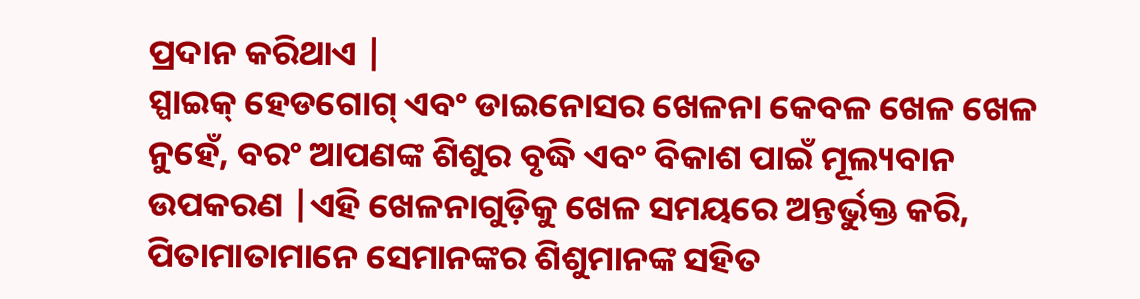ପ୍ରଦାନ କରିଥାଏ |
ସ୍ପାଇକ୍ ହେଡଗୋଗ୍ ଏବଂ ଡାଇନୋସର ଖେଳନା କେବଳ ଖେଳ ଖେଳ ନୁହେଁ, ବରଂ ଆପଣଙ୍କ ଶିଶୁର ବୃଦ୍ଧି ଏବଂ ବିକାଶ ପାଇଁ ମୂଲ୍ୟବାନ ଉପକରଣ |ଏହି ଖେଳନାଗୁଡ଼ିକୁ ଖେଳ ସମୟରେ ଅନ୍ତର୍ଭୁକ୍ତ କରି, ପିତାମାତାମାନେ ସେମାନଙ୍କର ଶିଶୁମାନଙ୍କ ସହିତ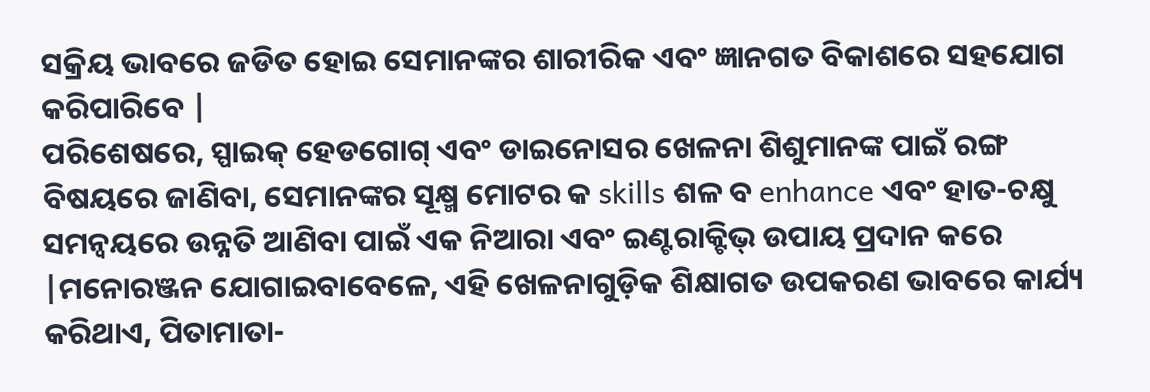ସକ୍ରିୟ ଭାବରେ ଜଡିତ ହୋଇ ସେମାନଙ୍କର ଶାରୀରିକ ଏବଂ ଜ୍ଞାନଗତ ବିକାଶରେ ସହଯୋଗ କରିପାରିବେ |
ପରିଶେଷରେ, ସ୍ପାଇକ୍ ହେଡଗୋଗ୍ ଏବଂ ଡାଇନୋସର ଖେଳନା ଶିଶୁମାନଙ୍କ ପାଇଁ ରଙ୍ଗ ବିଷୟରେ ଜାଣିବା, ସେମାନଙ୍କର ସୂକ୍ଷ୍ମ ମୋଟର କ skills ଶଳ ବ enhance ଏବଂ ହାତ-ଚକ୍ଷୁ ସମନ୍ୱୟରେ ଉନ୍ନତି ଆଣିବା ପାଇଁ ଏକ ନିଆରା ଏବଂ ଇଣ୍ଟରାକ୍ଟିଭ୍ ଉପାୟ ପ୍ରଦାନ କରେ |ମନୋରଞ୍ଜନ ଯୋଗାଇବାବେଳେ, ଏହି ଖେଳନାଗୁଡ଼ିକ ଶିକ୍ଷାଗତ ଉପକରଣ ଭାବରେ କାର୍ଯ୍ୟ କରିଥାଏ, ପିତାମାତା-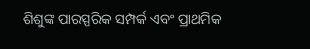ଶିଶୁଙ୍କ ପାରସ୍ପରିକ ସମ୍ପର୍କ ଏବଂ ପ୍ରାଥମିକ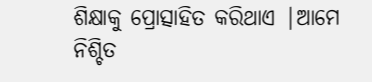ଶିକ୍ଷାକୁ ପ୍ରୋତ୍ସାହିତ କରିଥାଏ |ଆମେ ନିଶ୍ଚିତ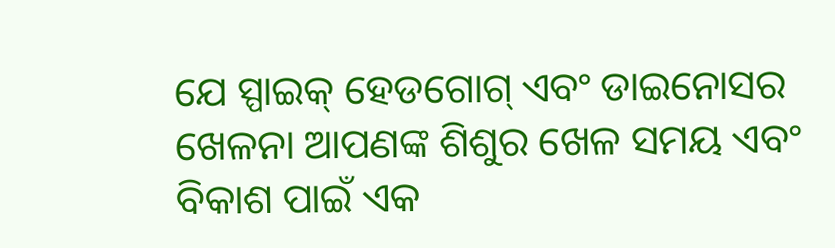ଯେ ସ୍ପାଇକ୍ ହେଡଗୋଗ୍ ଏବଂ ଡାଇନୋସର ଖେଳନା ଆପଣଙ୍କ ଶିଶୁର ଖେଳ ସମୟ ଏବଂ ବିକାଶ ପାଇଁ ଏକ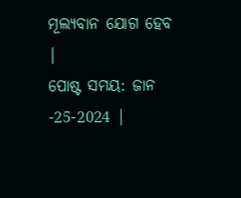ମୂଲ୍ୟବାନ ଯୋଗ ହେବ |
ପୋଷ୍ଟ ସମୟ: ଜାନ -25-2024 |